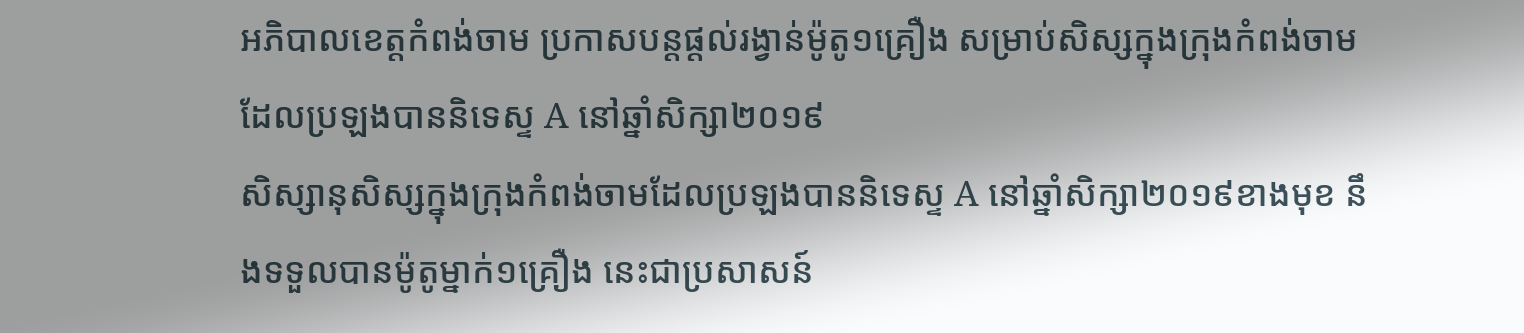អភិបាលខេត្តកំពង់ចាម ប្រកាសបន្តផ្តល់រង្វាន់ម៉ូតូ១គ្រឿង សម្រាប់សិស្សក្នុងក្រុងកំពង់ចាមដែលប្រឡងបាននិទេស្ទ A នៅឆ្នាំសិក្សា២០១៩
សិស្សានុសិស្សក្នុងក្រុងកំពង់ចាមដែលប្រឡងបាននិទេស្ទ A នៅឆ្នាំសិក្សា២០១៩ខាងមុខ នឹងទទួលបានម៉ូតូម្នាក់១គ្រឿង នេះជាប្រសាសន៍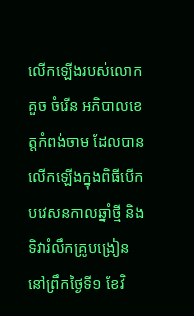លើកឡើងរបស់លោក គួច ចំរើន អភិបាលខេត្តកំពង់ចាម ដែលបានលើកឡើងក្នុងពិធីបើកបវេសនកាលឆ្នាំថ្មី និងទិវារំលឹកគ្រូបង្រៀន នៅព្រឹកថ្ងៃទី១ ខែវិ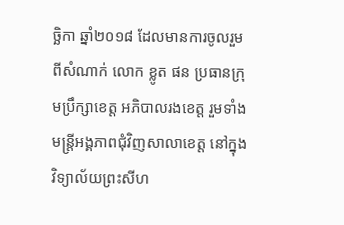ច្ឆិកា ឆ្នាំ២០១៨ ដែលមានការចូលរួមពីសំណាក់ លោក ខ្លូត ផន ប្រធានក្រុមប្រឹក្សាខេត្ត អភិបាលរងខេត្ត រួមទាំងមន្ត្រីអង្គភាពជុំវិញសាលាខេត្ត នៅក្នុងវិទ្យាល័យព្រះសីហ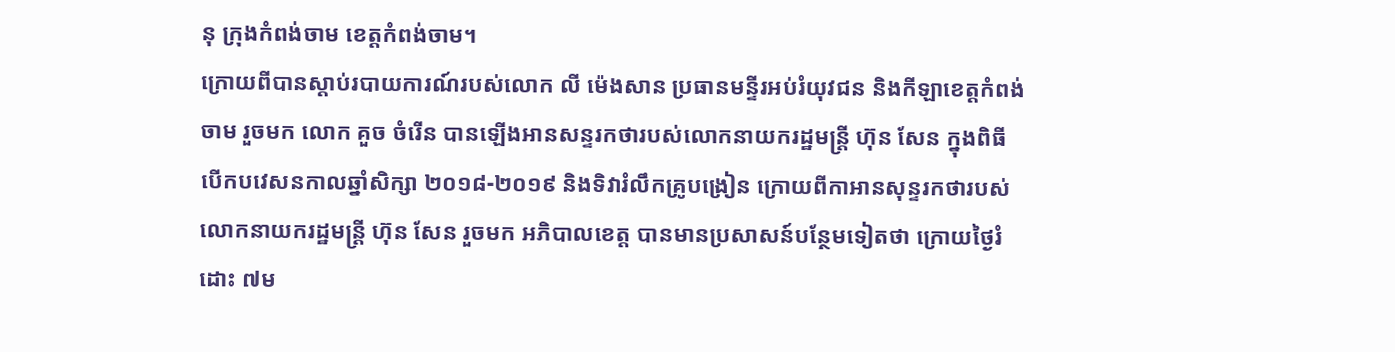នុ ក្រុងកំពង់ចាម ខេត្តកំពង់ចាម។
ក្រោយពីបានស្តាប់របាយការណ៍របស់លោក លី ម៉េងសាន ប្រធានមន្ទីរអប់រំយុវជន និងកីឡាខេត្តកំពង់ចាម រួចមក លោក គួច ចំរើន បានឡើងអានសន្ទរកថារបស់លោកនាយករដ្ឋមន្ត្រី ហ៊ុន សែន ក្នុងពិធីបើកបវេសនកាលឆ្នាំសិក្សា ២០១៨-២០១៩ និងទិវារំលឹកគ្រូបង្រៀន ក្រោយពីកាអានសុន្ទរកថារបស់ លោកនាយករដ្ឋមន្ត្រី ហ៊ុន សែន រួចមក អភិបាលខេត្ត បានមានប្រសាសន៍បន្ថែមទៀតថា ក្រោយថ្ងៃរំដោះ ៧ម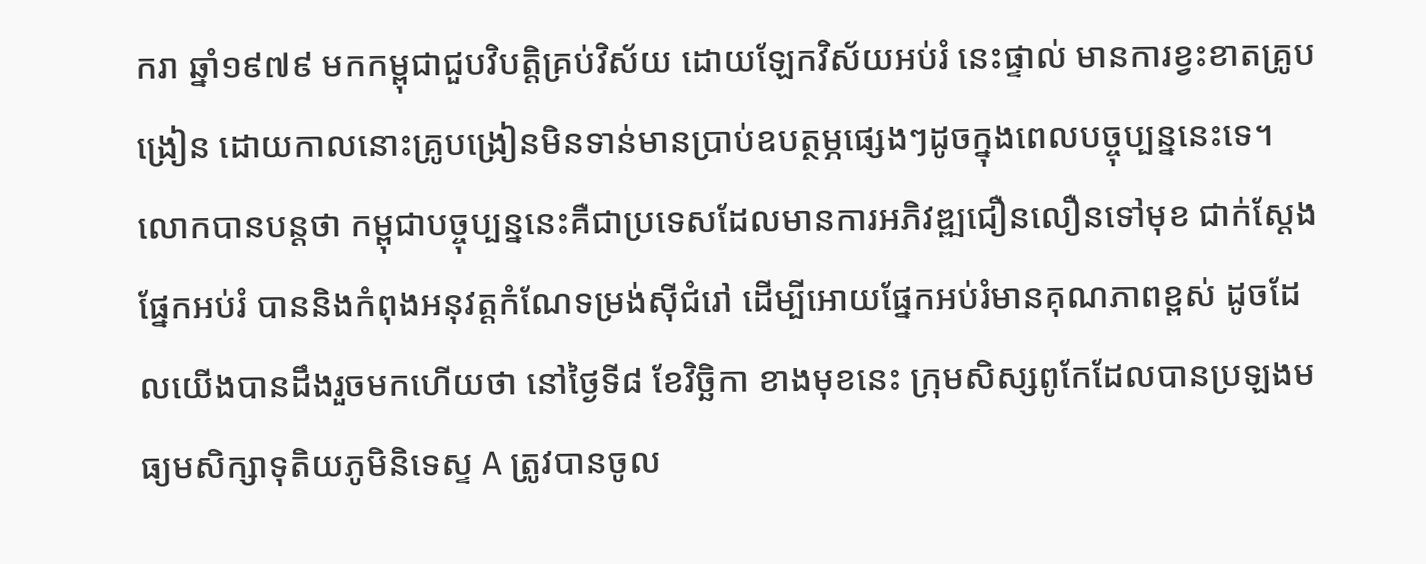ករា ឆ្នាំ១៩៧៩ មកកម្ពុជាជួបវិបត្តិគ្រប់វិស័យ ដោយឡែកវិស័យអប់រំ នេះផ្ទាល់ មានការខ្វះខាតគ្រូបង្រៀន ដោយកាលនោះគ្រូបង្រៀនមិនទាន់មានប្រាប់ឧបត្ថម្ភផ្សេងៗដូចក្នុងពេលបច្ចុប្បន្ននេះទេ។
លោកបានបន្តថា កម្ពុជាបច្ចុប្បន្ននេះគឺជាប្រទេសដែលមានការអភិវឌ្ឍជឿនលឿនទៅមុខ ជាក់ស្ដែងផ្នែកអប់រំ បាននិងកំពុងអនុវត្តកំណែទម្រង់ស៊ីជំរៅ ដើម្បីអោយផ្នែកអប់រំមានគុណភាពខ្ពស់ ដូចដែលយើងបានដឹងរួចមកហើយថា នៅថ្ងៃទី៨ ខែវិច្ឆិកា ខាងមុខនេះ ក្រុមសិស្សពូកែដែលបានប្រឡងមធ្យមសិក្សាទុតិយភូមិនិទេស្ទ A ត្រូវបានចូល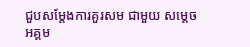ជួបសម្តែងការគួរសម ជាមួយ សម្តេចអគ្គម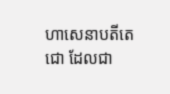ហាសេនាបតីតេជោ ដែលជា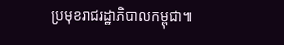ប្រមុខរាជរដ្ឋាភិបាលកម្ពុជា៕